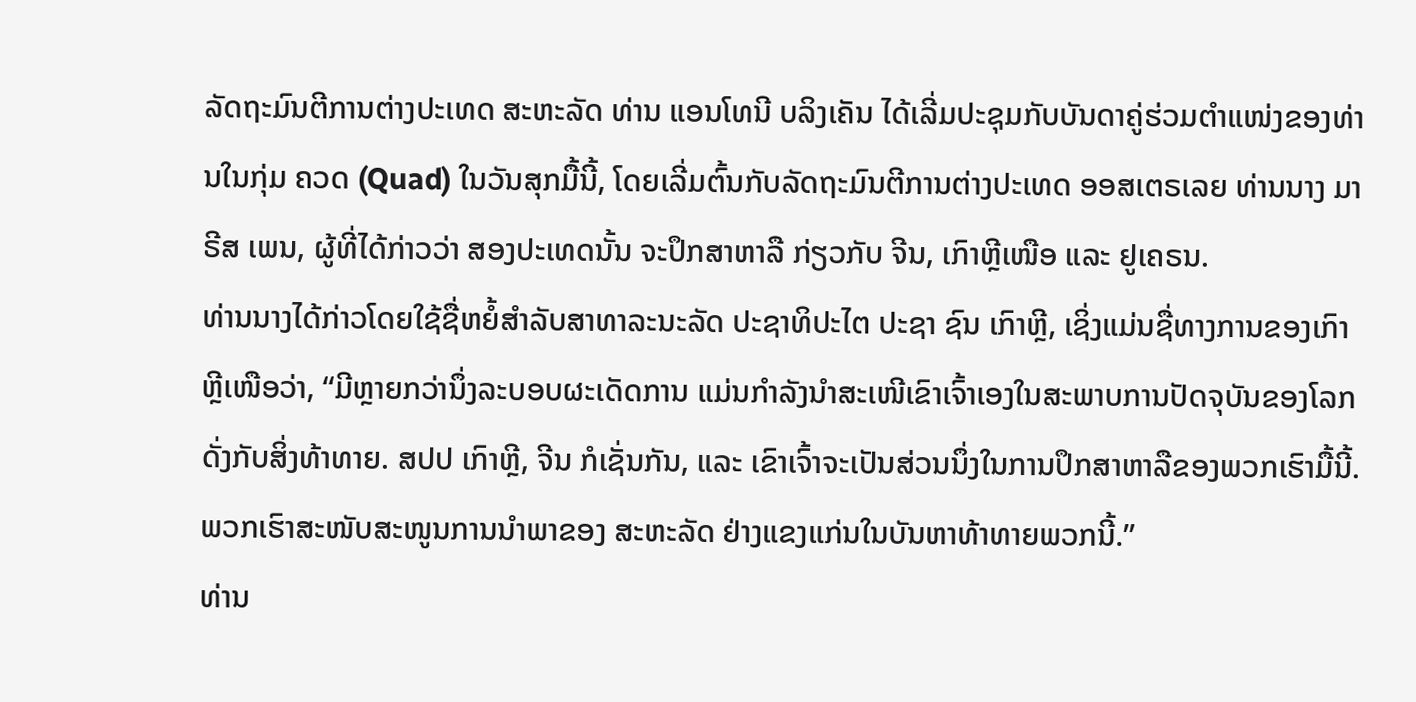ລັດຖະມົນຕີການຕ່າງປະເທດ ສະຫະລັດ ທ່ານ ແອນໂທນີ ບລິງເຄັນ ໄດ້ເລີ່ມປະຊຸມກັບບັນດາຄູ່ຮ່ວມຕຳແໜ່ງຂອງທ່ານໃນກຸ່ມ ຄວດ (Quad) ໃນວັນສຸກມື້ນີ້, ໂດຍເລີ່ມຕົ້ນກັບລັດຖະມົນຕີການຕ່າງປະເທດ ອອສເຕຣເລຍ ທ່ານນາງ ມາຣີສ ເພນ, ຜູ້ທີ່ໄດ້ກ່າວວ່າ ສອງປະເທດນັ້ນ ຈະປຶກສາຫາລື ກ່ຽວກັບ ຈີນ, ເກົາຫຼີເໜືອ ແລະ ຢູເຄຣນ.
ທ່ານນາງໄດ້ກ່າວໂດຍໃຊ້ຊື່ຫຍໍ້ສຳລັບສາທາລະນະລັດ ປະຊາທິປະໄຕ ປະຊາ ຊົນ ເກົາຫຼີ, ເຊິ່ງແມ່ນຊື່ທາງການຂອງເກົາຫຼີເໜືອວ່າ, “ມີຫຼາຍກວ່ານຶ່ງລະບອບຜະເດັດການ ແມ່ນກຳລັງນຳສະເໜີເຂົາເຈົ້າເອງໃນສະພາບການປັດຈຸບັນຂອງໂລກດັ່ງກັບສິ່ງທ້າທາຍ. ສປປ ເກົາຫຼີ, ຈີນ ກໍເຊັ່ນກັນ, ແລະ ເຂົາເຈົ້າຈະເປັນສ່ວນນຶ່ງໃນການປຶກສາຫາລືຂອງພວກເຮົາມື້ນີ້. ພວກເຮົາສະໜັບສະໜູນການນຳພາຂອງ ສະຫະລັດ ຢ່າງແຂງແກ່ນໃນບັນຫາທ້າທາຍພວກນີ້.”
ທ່ານ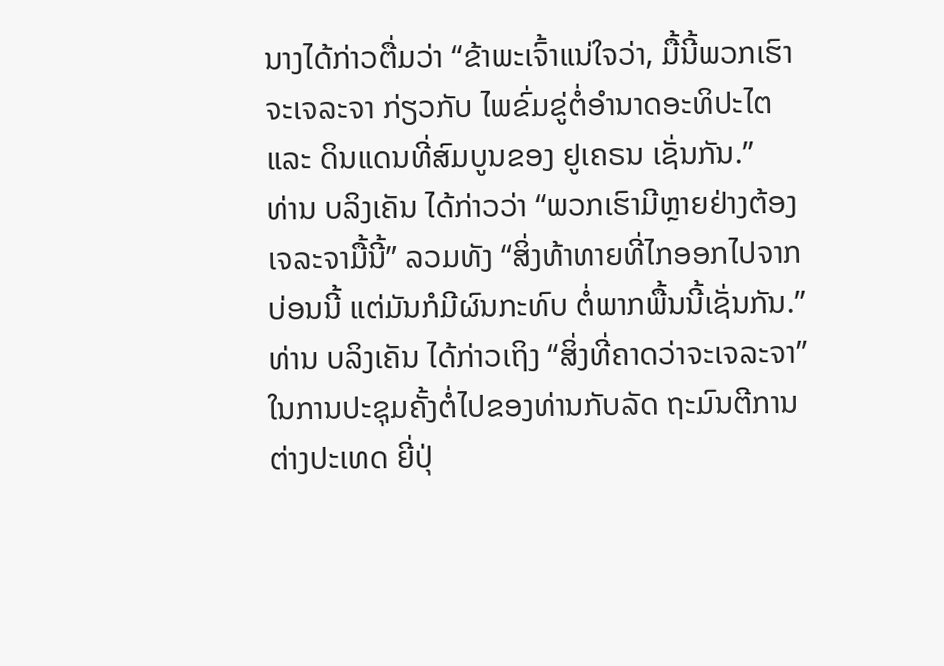ນາງໄດ້ກ່າວຕື່ມວ່າ “ຂ້າພະເຈົ້າແນ່ໃຈວ່າ, ມື້ນີ້ພວກເຮົາຈະເຈລະຈາ ກ່ຽວກັບ ໄພຂົ່ມຂູ່ຕໍ່ອຳນາດອະທິປະໄຕ ແລະ ດິນແດນທີ່ສົມບູນຂອງ ຢູເຄຣນ ເຊັ່ນກັນ.”
ທ່ານ ບລິງເຄັນ ໄດ້ກ່າວວ່າ “ພວກເຮົາມີຫຼາຍຢ່າງຕ້ອງເຈລະຈາມື້ນີ້” ລວມທັງ “ສິ່ງທ້າທາຍທີ່ໄກອອກໄປຈາກບ່ອນນີ້ ແຕ່ມັນກໍມີຜົນກະທົບ ຕໍ່ພາກພື້ນນີ້ເຊັ່ນກັນ.”
ທ່ານ ບລິງເຄັນ ໄດ້ກ່າວເຖິງ “ສິ່ງທີ່ຄາດວ່າຈະເຈລະຈາ” ໃນການປະຊຸມຄັ້ງຕໍ່ໄປຂອງທ່ານກັບລັດ ຖະມົນຕີການຕ່າງປະເທດ ຍີ່ປຸ່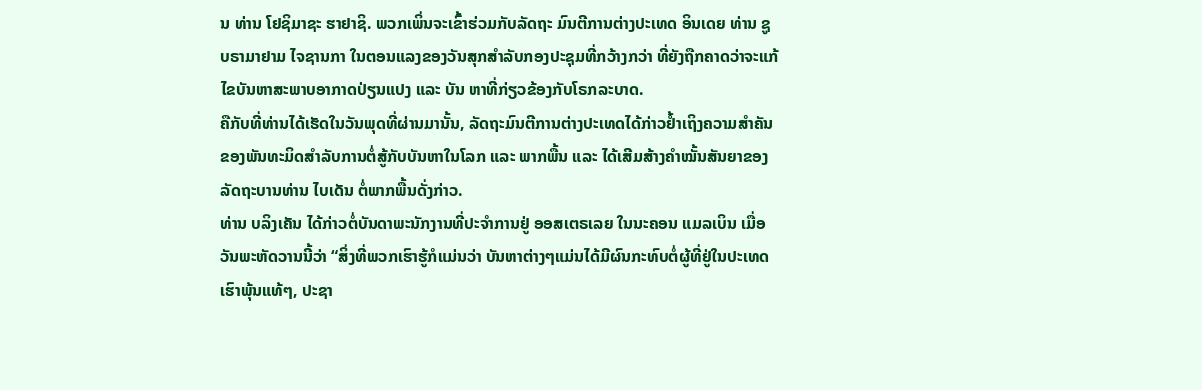ນ ທ່ານ ໂຢຊິມາຊະ ຮາຢາຊິ. ພວກເພິ່ນຈະເຂົ້າຮ່ວມກັບລັດຖະ ມົນຕີການຕ່າງປະເທດ ອິນເດຍ ທ່ານ ຊູບຣາມາຢາມ ໄຈຊານກາ ໃນຕອນແລງຂອງວັນສຸກສຳລັບກອງປະຊຸມທີ່ກວ້າງກວ່າ ທີ່ຍັງຖືກຄາດວ່າຈະແກ້ໄຂບັນຫາສະພາບອາກາດປ່ຽນແປງ ແລະ ບັນ ຫາທີ່ກ່ຽວຂ້ອງກັບໂຣກລະບາດ.
ຄືກັບທີ່ທ່ານໄດ້ເຮັດໃນວັນພຸດທີ່ຜ່ານມານັ້ນ, ລັດຖະມົນຕີການຕ່າງປະເທດໄດ້ກ່າວຢໍ້າເຖິງຄວາມສຳຄັນຂອງພັນທະມິດສຳລັບການຕໍ່ສູ້ກັບບັນຫາໃນໂລກ ແລະ ພາກພື້ນ ແລະ ໄດ້ເສີມສ້າງຄຳໝັ້ນສັນຍາຂອງລັດຖະບານທ່ານ ໄບເດັນ ຕໍ່ພາກພື້ນດັ່ງກ່າວ.
ທ່ານ ບລິງເຄັນ ໄດ້ກ່າວຕໍ່ບັນດາພະນັກງານທີ່ປະຈຳການຢູ່ ອອສເຕຣເລຍ ໃນນະຄອນ ແມລເບິນ ເມື່ອວັນພະຫັດວານນີ້ວ່າ “ສິ່ງທີ່ພວກເຮົາຮູ້ກໍແມ່ນວ່າ ບັນຫາຕ່າງໆແມ່ນໄດ້ມີຜົນກະທົບຕໍ່ຜູ້ທີ່ຢູ່ໃນປະເທດເຮົາພຸ້ນແທ້ໆ, ປະຊາ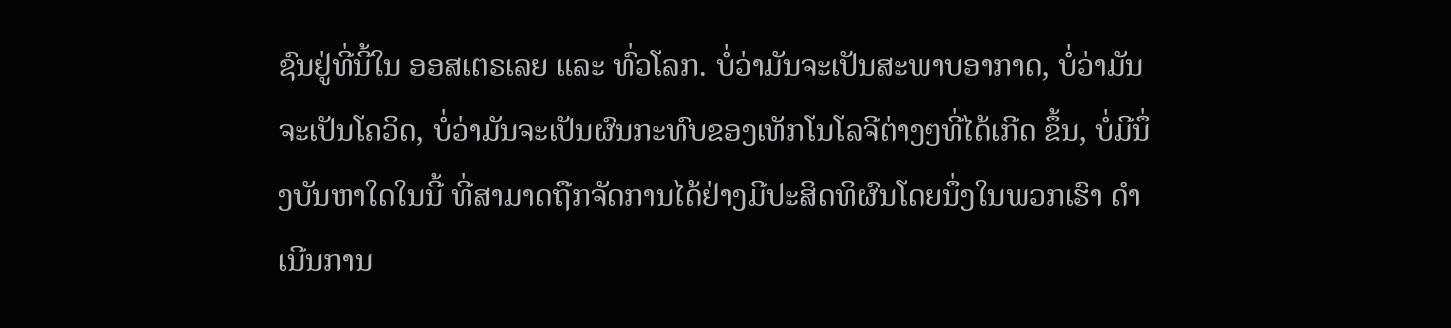ຊົນຢູ່ທີ່ນີ້ໃນ ອອສເຕຣເລຍ ແລະ ທົ່ວໂລກ. ບໍ່ວ່າມັນຈະເປັນສະພາບອາກາດ, ບໍ່ວ່າມັນຈະເປັນໂຄວິດ, ບໍ່ວ່າມັນຈະເປັນຜົນກະທົບຂອງເທັກໂນໂລຈີຕ່າງໆທີ່ໄດ້ເກີດ ຂຶ້ນ, ບໍ່ມີນຶ່ງບັນຫາໃດໃນນີ້ ທີ່ສາມາດຖືກຈັດການໄດ້ຢ່າງມີປະສິດທິຜົນໂດຍນຶ່ງໃນພວກເຮົາ ດຳ ເນີນການ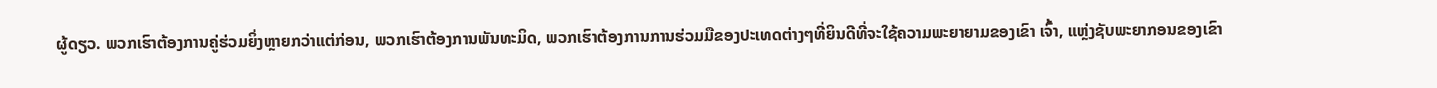ຜູ້ດຽວ. ພວກເຮົາຕ້ອງການຄູ່ຮ່ວມຍິ່ງຫຼາຍກວ່າແຕ່ກ່ອນ, ພວກເຮົາຕ້ອງການພັນທະມິດ, ພວກເຮົາຕ້ອງການການຮ່ວມມືຂອງປະເທດຕ່າງໆທີ່ຍິນດີທີ່ຈະໃຊ້ຄວາມພະຍາຍາມຂອງເຂົາ ເຈົ້າ, ແຫຼ່ງຊັບພະຍາກອນຂອງເຂົາ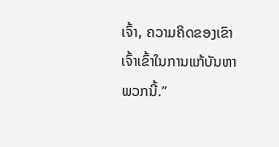ເຈົ້າ, ຄວາມຄິດຂອງເຂົາເຈົ້າເຂົ້າໃນການແກ້ບັນຫາພວກນີ້.”